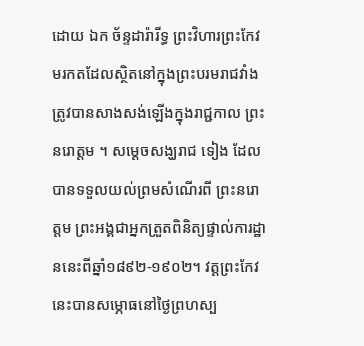ដោយ ឯក ច័ន្ទដារ៉ារីទ្ធ ព្រះវិហារព្រះកែវមរកតដែលស្ថិតនៅក្នុងព្រះបរមរាជវាំងត្រូវបានសាងសង់ឡើងក្នុងរាជ្ជកាល ព្រះនរោត្តម ។ សម្តេចសង្ឃរាជ ទៀង ដែលបានទទួលយល់ព្រមសំណើរពី ព្រះនរោត្តម ព្រះអង្គជាអ្នកត្រួតពិនិត្យផ្ទាល់ការដ្ឋាននេះពីឆ្នាំ១៨៩២-១៩០២។ វត្តព្រះកែវនេះបានសម្ភោធនៅថ្ងៃព្រហស្ប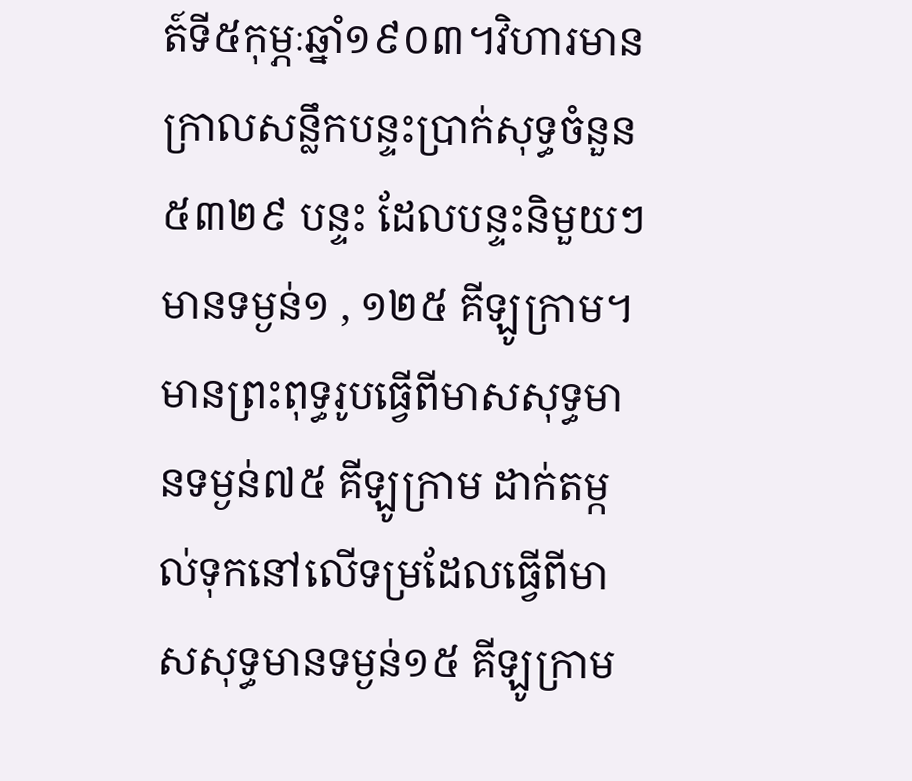ត៍ទី៥កុម្ភៈឆ្នាំ១៩០៣។វិហារមានក្រាលសន្លឹកបន្ទះប្រាក់សុទ្ធចំនួន ៥៣២៩ បន្ទះ ដែលបន្ទះនិមួយៗមានទម្ងន់១ , ១២៥ គីឡូក្រាម។មានព្រះពុទ្ធរូបធ្វើពីមាសសុទ្ធមានទម្ងន់៧៥ គីឡូក្រាម ដាក់តម្កល់ទុកនៅលើទម្រដែលធ្វើពីមាសសុទ្ធមានទម្ងន់១៥ គីឡូក្រាម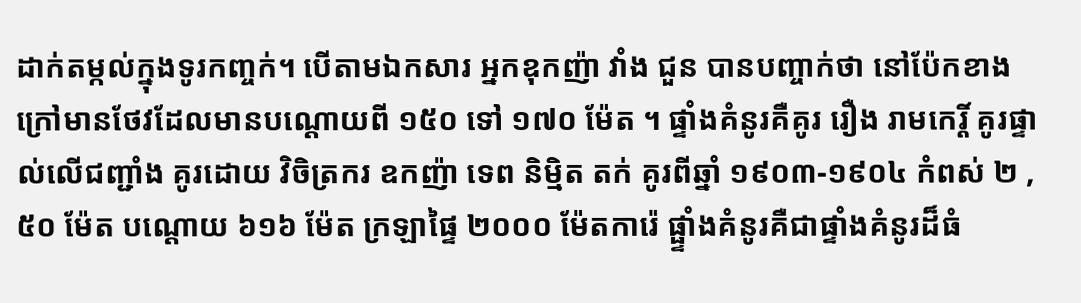ដាក់តម្កល់ក្នុងទូរកញ្ចក់។ បើតាមឯកសារ អ្នកឧុកញ៉ា វាំង ជួន បានបញ្ចាក់ថា នៅប៉ែកខាងក្រៅមានថែវដែលមានបណ្តោយពី ១៥០ ទៅ ១៧០ ម៉ែត ។ ផ្ទាំងគំនូរគឺគូរ រឿង រាមកេរ្តិ៍ គូរផ្ទាល់លើជញ្ជាំង គូរដោយ វិចិត្រករ ឧកញ៉ា ទេព និម្មិត តក់ គូរពីឆ្នាំ ១៩០៣-១៩០៤ កំពស់ ២ , ៥០ ម៉ែត បណ្តោយ ៦១៦ ម៉ែត ក្រឡាផ្ទៃ ២០០០ ម៉ែតការ៉េ ផ្ផ្ទាំងគំនូរគឺជាផ្ទាំងគំនូរដ៏ធំ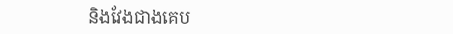និងវែងជាងគេប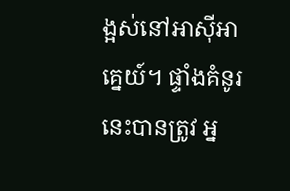ង្អស់នៅអាស៊ីអាគ្នេយ៍។ ផ្ទាំងគំនូរនេះបានត្រូវ អ្ន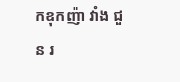កឧុកញ៉ា វាំង ជួន រ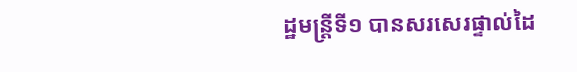ដ្ឋមន្រ្តីទី១ បានសរសេរផ្ទាល់ដៃ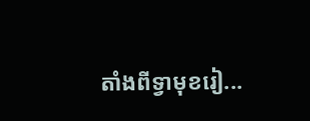តាំងពីទ្វាមុខរៀ...